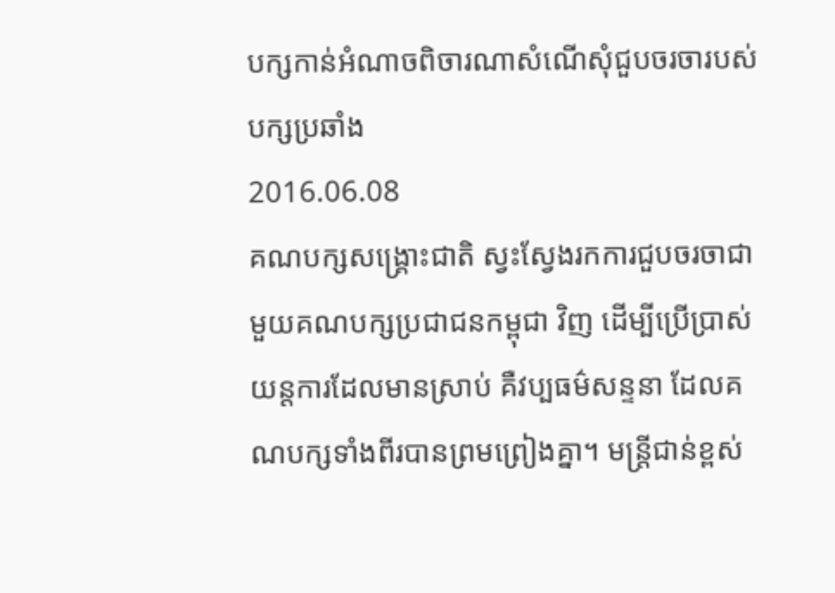បក្សកាន់អំណាចពិចារណាសំណើសុំជួបចរចារបស់បក្សប្រឆាំង
2016.06.08
គណបក្សសង្គ្រោះជាតិ ស្វះស្វែងរកការជួបចរចាជាមួយគណបក្សប្រជាជនកម្ពុជា វិញ ដើម្បីប្រើប្រាស់យន្តការដែលមានស្រាប់ គឺវប្បធម៌សន្ទនា ដែលគណបក្សទាំងពីរបានព្រមព្រៀងគ្នា។ មន្ត្រីជាន់ខ្ពស់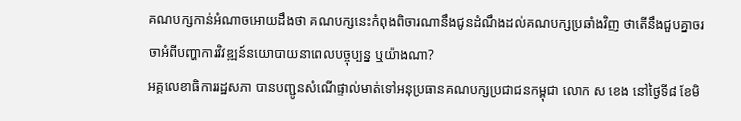គណបក្សកាន់អំណាចអោយដឹងថា គណបក្សនេះកំពុងពិចារណានឹងជូនដំណឹងដល់គណបក្សប្រឆាំងវិញ ថាតើនឹងជួបគ្នាចរចាអំពីបញ្ហាការវិវឌ្ឍន៍នយោបាយនាពេលបច្ចុប្បន្ន ឬយ៉ាងណា?
អគ្គលេខាធិការរដ្ឋសភា បានបញ្ជូនសំណើផ្ទាល់មាត់ទៅអនុប្រធានគណបក្សប្រជាជនកម្ពុជា លោក ស ខេង នៅថ្ងៃទី៨ ខែមិ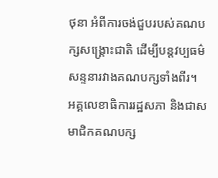ថុនា អំពីការចង់ជួបរបស់គណបក្សសង្គ្រោះជាតិ ដើម្បីបន្តវប្បធម៌សន្ទនារវាងគណបក្សទាំងពីរ។
អគ្គលេខាធិការរដ្ឋសភា និងជាសមាជិកគណបក្ស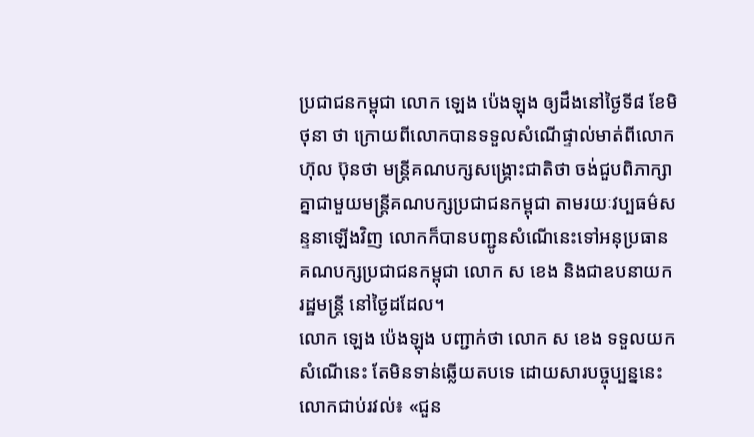ប្រជាជនកម្ពុជា លោក ឡេង ប៉េងឡុង ឲ្យដឹងនៅថ្ងៃទី៨ ខែមិថុនា ថា ក្រោយពីលោកបានទទួលសំណើផ្ទាល់មាត់ពីលោក ហ៊ុល ប៊ុនថា មន្ត្រីគណបក្សសង្គ្រោះជាតិថា ចង់ជួបពិភាក្សាគ្នាជាមួយមន្ត្រីគណបក្សប្រជាជនកម្ពុជា តាមរយៈវប្បធម៌សន្ទនាឡើងវិញ លោកក៏បានបញ្ជូនសំណើនេះទៅអនុប្រធានគណបក្សប្រជាជនកម្ពុជា លោក ស ខេង និងជាឧបនាយករដ្ឋមន្ត្រី នៅថ្ងៃដដែល។
លោក ឡេង ប៉េងឡុង បញ្ជាក់ថា លោក ស ខេង ទទួលយកសំណើនេះ តែមិនទាន់ឆ្លើយតបទេ ដោយសារបច្ចុប្បន្ននេះលោកជាប់រវល់៖ «ជួន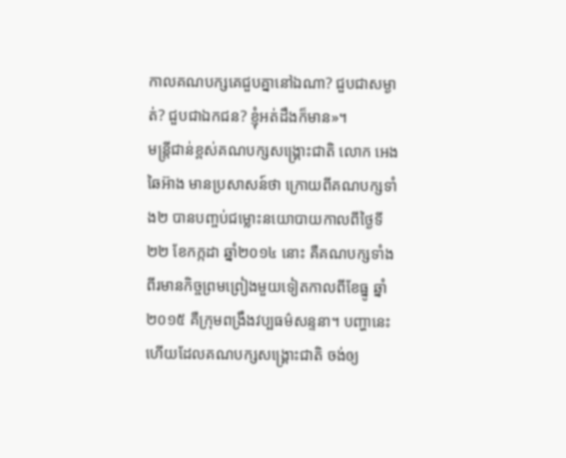កាលគណបក្សគេជួបគ្នានៅឯណា? ជួបជាសម្ងាត់? ជួបជាឯកជន? ខ្ញុំអត់ដឹងក៏មាន»។
មន្ត្រីជាន់ខ្ពស់គណបក្សសង្គ្រោះជាតិ លោក អេង ឆៃអ៊ាង មានប្រសាសន៍ថា ក្រោយពីគណបក្សទាំង២ បានបញ្ចប់ជម្លោះនយោបាយកាលពីថ្ងៃទី២២ ខែកក្កដា ឆ្នាំ២០១៤ នោះ គឺគណបក្សទាំងពីរមានកិច្ចព្រមព្រៀងមួយទៀតកាលពីខែធ្នូ ឆ្នាំ២០១៥ គឺក្រុមពង្រឹងវប្បធម៌សន្ទនា។ បញ្ហានេះហើយដែលគណបក្សសង្គ្រោះជាតិ ចង់ឲ្យ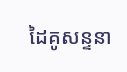ដៃគូសន្ទនា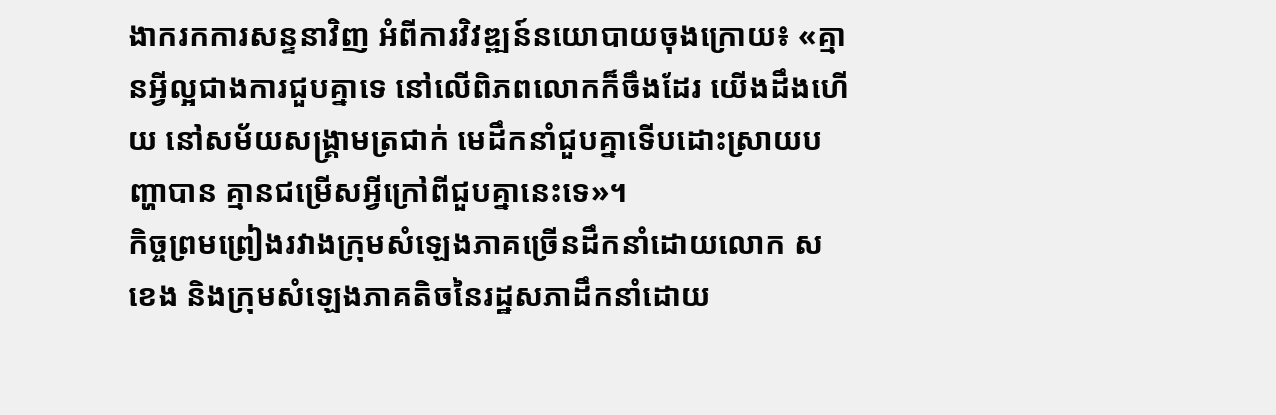ងាករកការសន្ទនាវិញ អំពីការវិវឌ្ឍន៍នយោបាយចុងក្រោយ៖ «គ្មានអ្វីល្អជាងការជួបគ្នាទេ នៅលើពិភពលោកក៏ចឹងដែរ យើងដឹងហើយ នៅសម័យសង្គ្រាមត្រជាក់ មេដឹកនាំជួបគ្នាទើបដោះស្រាយបញ្ហាបាន គ្មានជម្រើសអ្វីក្រៅពីជួបគ្នានេះទេ»។
កិច្ចព្រមព្រៀងរវាងក្រុមសំឡេងភាគច្រើនដឹកនាំដោយលោក ស ខេង និងក្រុមសំឡេងភាគតិចនៃរដ្ឋសភាដឹកនាំដោយ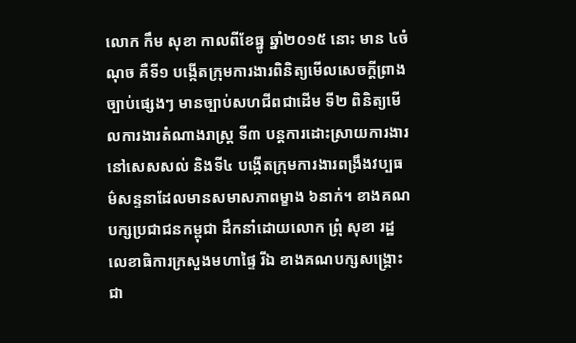លោក កឹម សុខា កាលពីខែធ្នូ ឆ្នាំ២០១៥ នោះ មាន ៤ចំណុច គឺទី១ បង្កើតក្រុមការងារពិនិត្យមើលសេចក្ដីព្រាងច្បាប់ផ្សេងៗ មានច្បាប់សហជីពជាដើម ទី២ ពិនិត្យមើលការងារតំណាងរាស្ត្រ ទី៣ បន្តការដោះស្រាយការងារនៅសេសសល់ និងទី៤ បង្កើតក្រុមការងារពង្រឹងវប្បធម៌សន្ទនាដែលមានសមាសភាពម្ខាង ៦នាក់។ ខាងគណបក្សប្រជាជនកម្ពុជា ដឹកនាំដោយលោក ព្រុំ សុខា រដ្ឋលេខាធិការក្រសួងមហាផ្ទៃ រីឯ ខាងគណបក្សសង្គ្រោះជា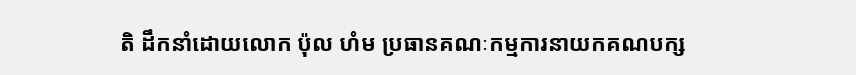តិ ដឹកនាំដោយលោក ប៉ុល ហំម ប្រធានគណៈកម្មការនាយកគណបក្ស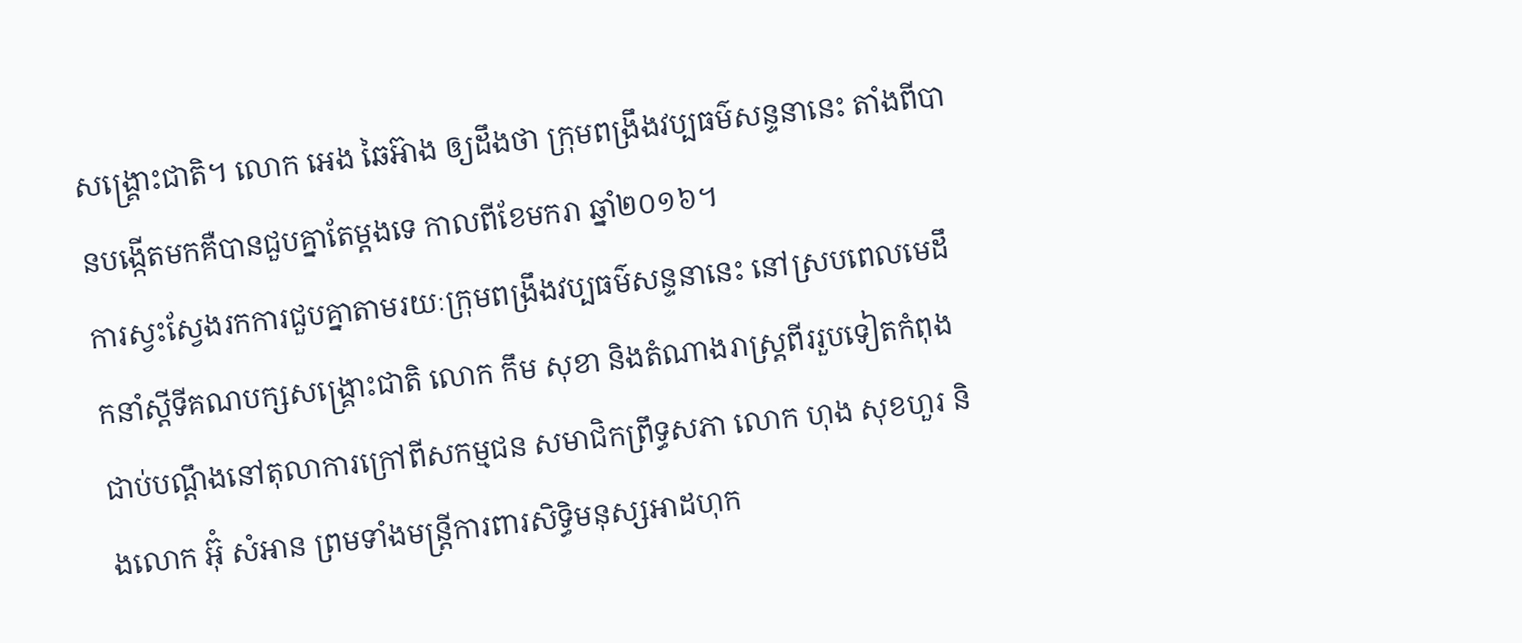សង្គ្រោះជាតិ។ លោក អេង ឆៃអ៊ាង ឲ្យដឹងថា ក្រុមពង្រឹងវប្បធម៌សន្ទនានេះ តាំងពីបានបង្កើតមកគឺបានជួបគ្នាតែម្ដងទេ កាលពីខែមករា ឆ្នាំ២០១៦។
ការស្វះស្វែងរកការជួបគ្នាតាមរយៈក្រុមពង្រឹងវប្បធម៌សន្ទនានេះ នៅស្របពេលមេដឹកនាំស្ដីទីគណបក្សសង្គ្រោះជាតិ លោក កឹម សុខា និងតំណាងរាស្ត្រពីររួបទៀតកំពុងជាប់បណ្ដឹងនៅតុលាការក្រៅពីសកម្មជន សមាជិកព្រឹទ្ធសភា លោក ហុង សុខហួរ និងលោក អ៊ុំ សំអាន ព្រមទាំងមន្ត្រីការពារសិទ្ធិមនុស្សអាដហុក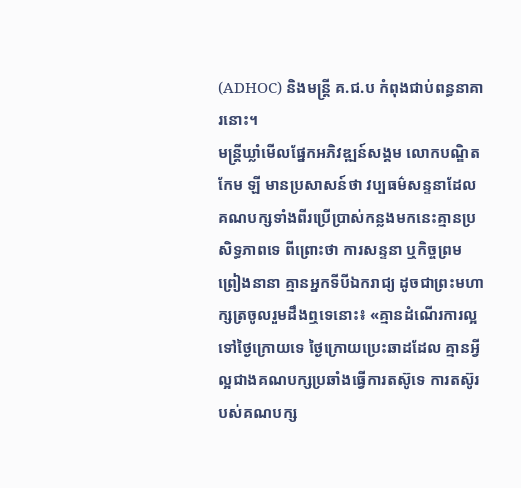(ADHOC) និងមន្ត្រី គ.ជ.ប កំពុងជាប់ពន្ធនាគារនោះ។
មន្ត្រីឃ្លាំមើលផ្នែកអភិវឌ្ឍន៍សង្គម លោកបណ្ឌិត កែម ឡី មានប្រសាសន៍ថា វប្បធម៌សន្ទនាដែលគណបក្សទាំងពីរប្រើប្រាស់កន្លងមកនេះគ្មានប្រសិទ្ធភាពទេ ពីព្រោះថា ការសន្ទនា ឬកិច្ចព្រមព្រៀងនានា គ្មានអ្នកទីបីឯករាជ្យ ដូចជាព្រះមហាក្សត្រចូលរួមដឹងឮទេនោះ៖ «គ្មានដំណើរការល្អទៅថ្ងៃក្រោយទេ ថ្ងៃក្រោយប្រេះឆាដដែល គ្មានអ្វីល្អជាងគណបក្សប្រឆាំងធ្វើការតស៊ូទេ ការតស៊ូរបស់គណបក្ស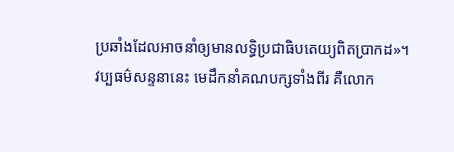ប្រឆាំងដែលអាចនាំឲ្យមានលទ្ធិប្រជាធិបតេយ្យពិតប្រាកដ»។
វប្បធម៌សន្ទនានេះ មេដឹកនាំគណបក្សទាំងពីរ គឺលោក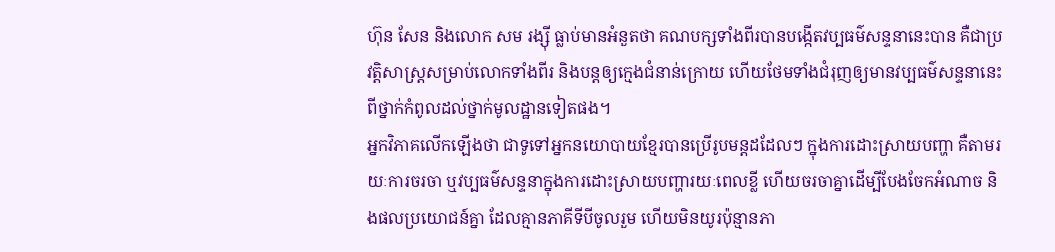ហ៊ុន សែន និងលោក សម រង្ស៊ី ធ្លាប់មានអំនួតថា គណបក្សទាំងពីរបានបង្កើតវប្បធម៌សន្ទនានេះបាន គឺជាប្រវត្តិសាស្ត្រសម្រាប់លោកទាំងពីរ និងបន្តឲ្យក្មេងជំនាន់ក្រោយ ហើយថែមទាំងជំរុញឲ្យមានវប្បធម៌សន្ទនានេះពីថ្នាក់កំពូលដល់ថ្នាក់មូលដ្ឋានទៀតផង។
អ្នកវិភាគលើកឡើងថា ជាទូទៅអ្នកនយោបាយខ្មែរបានប្រើរូបមន្តដដែលៗ ក្នុងការដោះស្រាយបញ្ហា គឺតាមរយៈការចរចា ឬវប្បធម៌សន្ទនាក្នុងការដោះស្រាយបញ្ហារយៈពេលខ្លី ហើយចរចាគ្នាដើម្បីបែងចែកអំណាច និងផលប្រយោជន៍គ្នា ដែលគ្មានភាគីទីបីចូលរួម ហើយមិនយូរប៉ុន្មានភា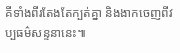គីទាំងពីរតែងតែក្បត់គ្នា និងងាកចេញពីវប្បធម៌សន្ទនានេះ៕